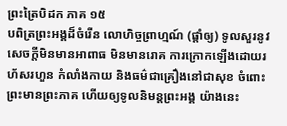ព្រះត្រៃបិដក ភាគ ១៥
បពិត្រព្រះអង្គដ៏ចំរើន លោហិច្ចព្រាហ្មណ៍ (ផ្តាំឲ្យ) ទូលសួរនូវសេចក្តីមិនមានអាពាធ មិនមានរោគ ការក្រោកឡើងដោយរហ័សរហួន កំលាំងកាយ និងធម៌ជាគ្រឿងនៅជាសុខ ចំពោះព្រះមានព្រះភាគ ហើយឲ្យទូលនិមន្តព្រះអង្គ យ៉ាងនេះ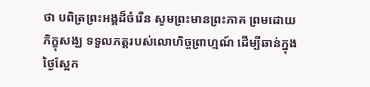ថា បពិត្រព្រះអង្គដ៏ចំរើន សូមព្រះមានព្រះភាគ ព្រមដោយភិក្ខុសង្ឃ ទទួលភត្តរបស់លោហិច្ចព្រាហ្មណ៍ ដើម្បីឆាន់ក្នុងថ្ងៃស្អែក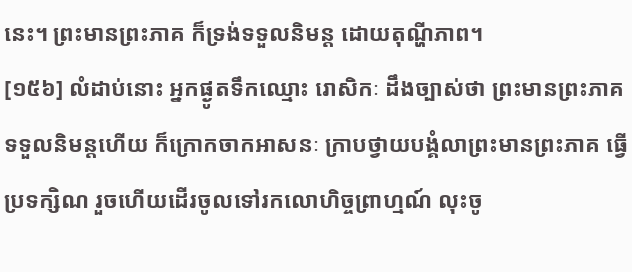នេះ។ ព្រះមានព្រះភាគ ក៏ទ្រង់ទទួលនិមន្ត ដោយតុណ្ហីភាព។
[១៥៦] លំដាប់នោះ អ្នកផ្ងូតទឹកឈ្មោះ រោសិកៈ ដឹងច្បាស់ថា ព្រះមានព្រះភាគ ទទួលនិមន្តហើយ ក៏ក្រោកចាកអាសនៈ ក្រាបថ្វាយបង្គំលាព្រះមានព្រះភាគ ធ្វើប្រទក្សិណ រួចហើយដើរចូលទៅរកលោហិច្ចព្រាហ្មណ៍ លុះចូ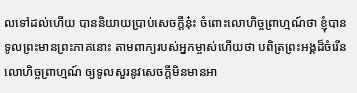លទៅដល់ហើយ បាននិយាយប្រាប់សេចក្តីនុ៎ះ ចំពោះលោហិច្ចព្រាហ្មណ៍ថា ខ្ញុំបានទូលព្រះមានព្រះភាគនោះ តាមពាក្យរបស់អ្នកម្ចាស់ហើយថា បពិត្រព្រះអង្គដ៏ចំរើន លោហិច្ចព្រាហ្មណ៍ ឲ្យទូលសួរនូវសេចក្តីមិនមានអា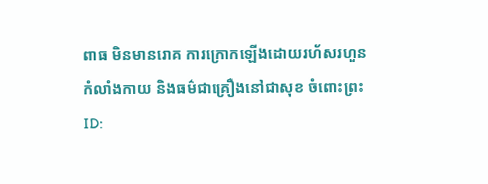ពាធ មិនមានរោគ ការក្រោកឡើងដោយរហ័សរហួន កំលាំងកាយ និងធម៌ជាគ្រឿងនៅជាសុខ ចំពោះព្រះ
ID: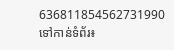636811854562731990
ទៅកាន់ទំព័រ៖